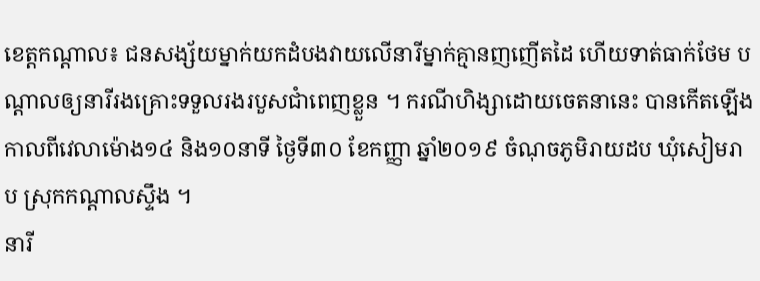ខេត្តកណ្តាល៖ ជនសង្ស័យម្នាក់យកដំបងវាយលើនារីម្នាក់គ្មានញញើតដៃ ហើយទាត់ធាក់ថែម បណ្តាលឲ្យនារីរងគ្រោះទទួលរងរបួសជាំពេញខ្លួន ។ ករណីហិង្សាដោយចេតនានេះ បានកើតឡើង កាលពីវេលាម៉ោង១៤ និង១០នាទី ថ្ងៃទី៣០ ខែកញ្ញា ឆ្នាំ២០១៩ ចំណុចភូមិរាយដប ឃុំសៀមរាប ស្រុកកណ្តាលស្ទឹង ។
នារី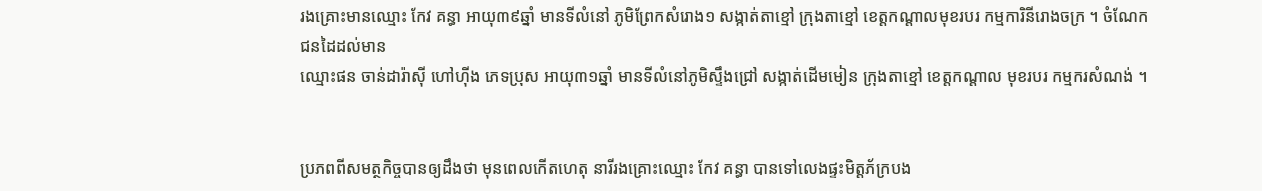រងគ្រោះមានឈ្មោះ កែវ គន្ធា អាយុ៣៩ឆ្នាំ មានទីលំនៅ ភូមិព្រែកសំរោង១ សង្កាត់តាខ្មៅ ក្រុងតាខ្មៅ ខេត្តកណ្តាលមុខរបរ កម្មការិនីរោងចក្រ ។ ចំណែក ជនដៃដល់មាន
ឈ្មោះផន ចាន់ដារ៉ាស៊ី ហៅហ៊ីង ភេទប្រុស អាយុ៣១ឆ្នាំ មានទីលំនៅភូមិស្ទឹងជ្រៅ សង្កាត់ដើមមៀន ក្រុងតាខ្មៅ ខេត្តកណ្តាល មុខរបរ កម្មករសំណង់ ។


ប្រភពពីសមត្ថកិច្ចបានឲ្យដឹងថា មុនពេលកើតហេតុ នារីរងគ្រោះឈ្មោះ កែវ គន្ធា បានទៅលេងផ្ទះមិត្តភ័ក្របង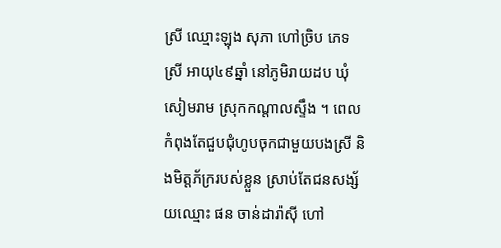ស្រី ឈ្មោះឡុង សុភា ហៅច្រិប ភេទស្រី អាយុ៤៩ឆ្នាំ នៅភូមិរាយដប ឃុំសៀមរាម ស្រុកកណ្តាលស្ទឹង ។ ពេលកំពុងតែជួបជុំហូបចុកជាមួយបងស្រី និងមិត្តភ័ក្ររបស់ខ្លួន ស្រាប់តែជនសង្ស័យឈ្មោះ ផន ចាន់ដារ៉ាស៊ី ហៅ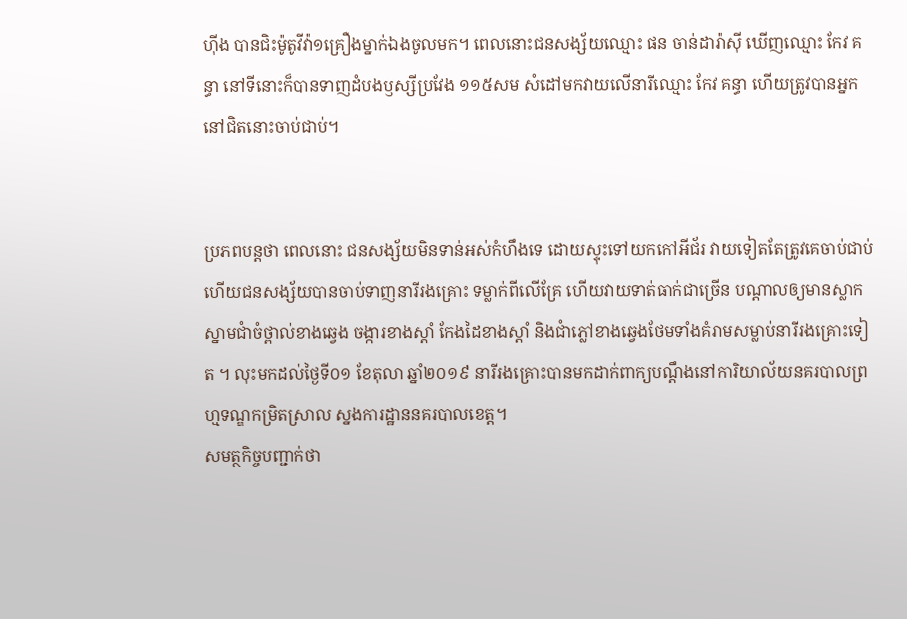ហ៊ីង បានជិះម៉ូតូវីវ៉ា១គ្រឿងម្នាក់ឯងចូលមក។ ពេលនោះជនសង្ស័យឈ្មោះ ផន ចាន់ដារ៉ាស៊ី ឃើញឈ្មោះ កែវ គន្ធា នៅទីនោះក៏បានទាញដំបងឫស្សីប្រវែង ១១៥សម សំដៅមកវាយលើនារីឈ្មោះ កែវ គន្ធា ហើយត្រូវបានអ្នកនៅជិតនោះចាប់ជាប់។


ប្រភពបន្តថា ពេលនោះ ជនសង្ស័យមិនទាន់អស់កំហឹងទេ ដោយស្ទុះទៅយកកៅអីជ័រ វាយទៀតតែត្រូវគេចាប់ជាប់ ហើយជនសង្ស័យបានចាប់ទាញនារីរងគ្រោះ ទម្លាក់ពីលើគ្រែ ហើយវាយទាត់ធាក់ជាច្រើន បណ្តាលឲ្យមានស្លាកស្នាមជាំចំថ្ពាល់ខាងឆ្វេង ចង្ការខាងស្តាំ កែងដៃខាងស្តាំ និងជាំភ្លៅខាងឆ្វេងថែមទាំងគំរាមសម្លាប់នារីរងគ្រោះទៀត ។ លុះមកដល់ថ្ងៃទី០១ ខែតុលា ឆ្នាំ២០១៩ នារីរងគ្រោះបានមកដាក់ពាក្យបណ្តឹងនៅការិយាល័យនគរបាលព្រហ្មទណ្ឌកម្រិតស្រាល ស្នងការដ្ឋាននគរបាលខេត្ត។
សមត្ថកិច្ចបញ្ជាក់ថា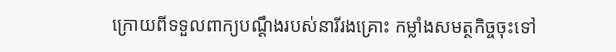ក្រោយពីទទួលពាក្យបណ្តឹងរបស់នារីរងគ្រោះ កម្លាំងសមត្ថកិច្ចចុះទៅ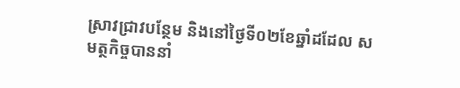ស្រាវជ្រាវបន្ថែម និងនៅថ្ងៃទី០២ខែឆ្នាំដដែល សមត្ថកិច្ចបាននាំ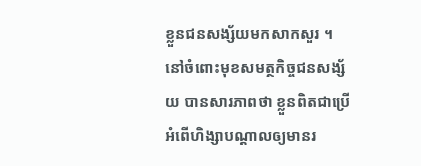ខ្លួនជនសង្ស័យមកសាកសួរ ។
នៅចំពោះមុខសមត្ថកិច្ចជនសង្ស័យ បានសារភាពថា ខ្លួនពិតជាប្រើអំពើហិង្សាបណ្ដាលឲ្យមានរ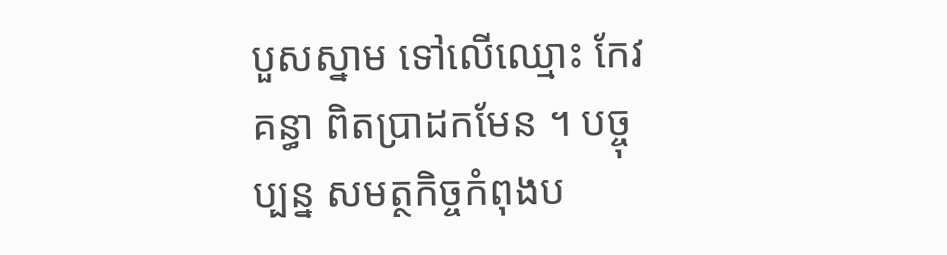បួសស្នាម ទៅលើឈ្មោះ កែវ គន្ធា ពិតប្រាដកមែន ។ បច្ចុប្បន្ន សមត្ថកិច្ចកំពុងប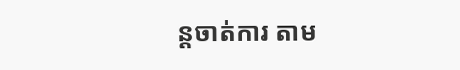ន្តចាត់ការ តាម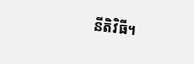នីតិវិធី។